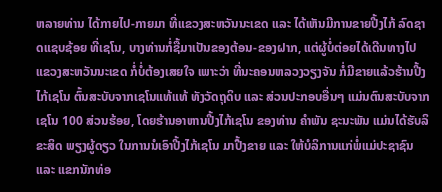ຫລາຍທ່ານ ໄດ້ກາຍໄປ-ກາຍມາ ທີ່ແຂວງສະຫວັນນະເຂດ ແລະ ໄດ້ເຫັນມີການຂາຍປີ້ງໄກ້ ລົດຊາດແຊບຊ້ອຍ ທີ່ເຊໂນ, ບາງທ່ານກໍ່ຊື້ມາເປັນຂອງຕ້ອນ-ຂອງຝາກ, ແຕ່ຜູ້ບໍ່ຕ່ອຍໄດ້ເດີນທາງໄປແຂວງສະຫວັນນະເຂດ ກໍ່ບໍ່ຕ້ອງເສຍໃຈ ເພາະວ່າ ທີ່ນະຄອນຫລວງວຽງຈັນ ກໍ່ມີຂາຍແລ້ວຮ້ານປີ້ງໄກ້ເຊໂນ ຕົ້ນສະບັບຈາກເຊໂນແທ້ແທ້ ທັງວັດຖຸດິບ ແລະ ສ່ວນປະກອບອື່ນໆ ແມ່ນຕົນສະບັບຈາກເຊໂນ 100 ສ່ວນຮ້ອຍ, ໂດຍຮ້ານອາຫານປີ້ງໄກ້ເຊໂນ ຂອງທ່ານ ຄໍາພັນ ຊະນະພັນ ແມ່ນໄດ້ຮັບລິຂະສິດ ພຽງຜູ້ດຽວ ໃນການນໍເອົາປີ້ງໄກ້ເຊໂນ ມາປື້ງຂາຍ ແລະ ໃຫ້ບໍລິການແກ່ພໍ່ແມ່ປະຊາຊົນ ແລະ ແຂກນັກທ່ອ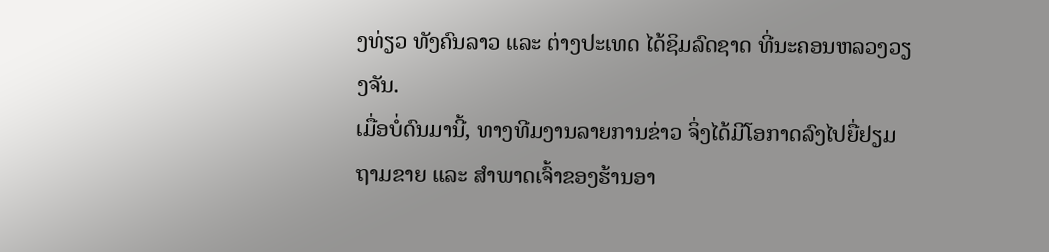ງທ່ຽວ ທັງຄົນລາວ ແລະ ຕ່າງປະເທດ ໄດ້ຊິມລົດຊາດ ທີ່ນະຄອນຫລວງວຽງຈັນ.
ເມື່ອບໍ່ດົນມານີ້, ທາງທີມງານລາຍການຂ່າວ ຈິ່ງໄດ້ມີໂອກາດລົງໄປຍື່ຢຽມຖາມຂາຍ ແລະ ສໍາພາດເຈົ້າຂອງຮ້ານອາ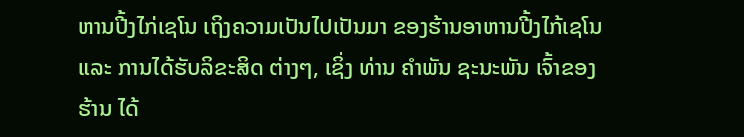ຫານປີ້ງໄກ່ເຊໂນ ເຖິງຄວາມເປັນໄປເປັນມາ ຂອງຮ້ານອາຫານປີ້ງໄກ້ເຊໂນ ແລະ ການໄດ້ຮັບລິຂະສິດ ຕ່າງໆ, ເຊິ່ງ ທ່ານ ຄໍາພັນ ຊະນະພັນ ເຈົ້າຂອງຮ້ານ ໄດ້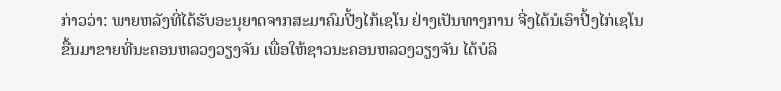ກ່າວວ່າ: ພາຍຫລັງທີ່ໄດ້ຮັບອະນຸຍາດຈາກສະມາຄົມປີ້ງໄກ້ເຊໂນ ຢ່າງເປັນທາງການ ຈີ່ງໄດ້ນໍເອົາປີ້ງໄກ່ເຊໂນ ຂື້ນມາຂາຍທີ່ນະຄອນຫລວງວຽງຈັນ ເພື່ອໃຫ້ຊາວນະຄອນຫລວງວຽງຈັນ ໄດ້ບໍລິ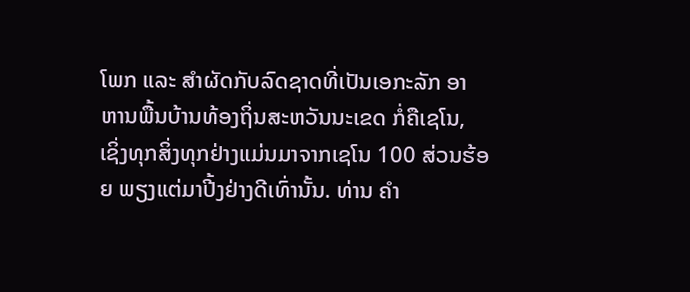ໂພກ ແລະ ສໍາຜັດກັບລົດຊາດທີ່ເປັນເອກະລັກ ອາຫານພື້ນບ້ານທ້ອງຖິ່ນສະຫວັນນະເຂດ ກໍ່ຄືເຊໂນ, ເຊິ່ງທຸກສິ່ງທຸກຢ່າງແມ່ນມາຈາກເຊໂນ 100 ສ່ວນຮ້ອຍ ພຽງແຕ່ມາປີ້ງຢ່າງດີເທົ່ານັ້ນ. ທ່ານ ຄໍາ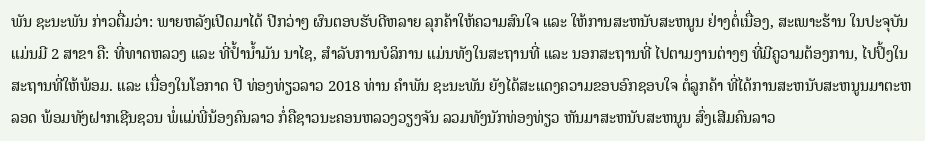ພັນ ຊະນະພັນ ກ່າວຕື່ມວ່າ: ພາຍຫລັງເປີດມາໄດ້ ປີກວ່າໆ ຜົນຕອບຮັບດີຫລາຍ ລຸກຄ້າໃຫ້ຄວາມສົນໃຈ ແລະ ໃຫ້ການສະຫນັບສະຫນູນ ຢ່າງຕໍ່ເນື່ອງ, ສະເພາະຮ້ານ ໃນປະຈຸບັນ ແມ່ນມີ 2 ສາຂາ ຄື: ທີ່ທາດຫລວງ ແລະ ທີ່ປໍ້ານໍ້າມັນ ນາໄຊ, ສໍາລັບການບໍລິການ ແມ່ນທັງໃນສະຖານທີ່ ແລະ ນອກສະຖານທີ່ ໄປຕາມງານຕ່າງໆ ທີ່ມີຄູວາມຕ້ອງການ, ໄປປິ້ງໃນສະຖານທີ່ໃຫ້ພ້ອມ. ແລະ ເນື່ອງໃນໂອກາດ ປີ ທ່ອງທ່ຽວລາວ 2018 ທ່ານ ຄໍາພັນ ຊະນະພັນ ຍັງໄດ້ສະແດງຄວາມຂອບອົກຊອບໃຈ ຕໍ່ລູກຄ້າ ທີ່ໄດ້ການສະຫນັບສະຫນູນມາຕະຫລອດ ພ້ອມທັງຝາກເຊີນຊວນ ພໍ່ແມ່ພີ່ນ້ອງຄົນລາວ ກໍ່ຄືຊາວນະຄອນຫລວງວຽງຈັນ ລວມທັງນັກທ່ອງທ່ຽວ ຫັນມາສະຫນັບສະຫນູນ ສົ່ງເສີມຄົນລາວ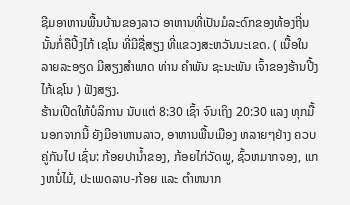ຊີມອາຫານພື້ນບ້ານຂອງລາວ ອາຫານທີ່ເປັນມໍລະດົກຂອງທ້ອງຖີ່ນ ນັ້ນກໍ່ຄືປີ້ງໄກ້ ເຊໂນ ທີ່ມີຊື່ສຽງ ທີ່ແຂວງສະຫວັນນະເຂດ. ( ເນື້ອໃນລາຍລະອຽດ ມີສຽງສໍາພາດ ທ່ານ ຄໍາພັນ ຊະນະພັນ ເຈົ້າຂອງຮ້ານປີ້ງໄກ້ເຊໂນ ) ຟັງສຽງ.
ຮ້ານເປີດໃຫ້ບໍລິການ ນັບແຕ່ 8:30 ເຊົ້າ ຈົນເຖິງ 20:30 ແລງ ທຸກມື້ ນອກຈາກນີ້ ຍັງມີອາຫານລາວ, ອາຫານພື້ນເມືອງ ຫລາຍໆຢ່າງ ຄວບຄູ່ກັນໄປ ເຊົ່ນ: ກ້ອຍປານໍ້າຂອງ, ກ້ອຍໄກ່ວັດພູ, ຊົ້ວຫມາກຈອງ, ແກງຫນໍ່ໄມ້, ປະເພດລາບ-ກ້ອຍ ແລະ ຕໍາຫນາກ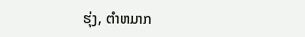ຮຸ່ງ, ຕໍາຫມາກ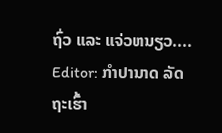ຖົ່ວ ແລະ ແຈ່ວຫນຽວ....
Editor: ກຳປານາດ ລັດຖະເຮົ້າ